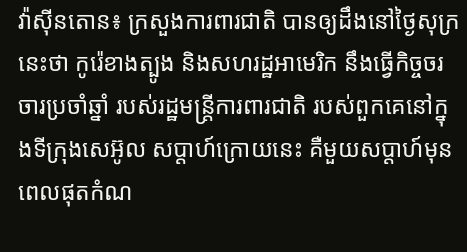វ៉ាស៊ីនតោន៖ ក្រសួងការពារជាតិ បានឲ្យដឹងនៅថ្ងៃសុក្រនេះថា កូរ៉េខាងត្បូង និងសហរដ្ឋអាមេរិក នឹងធ្វើកិច្ចចរចារប្រចាំឆ្នាំ របស់រដ្ឋមន្រ្តីការពារជាតិ របស់ពួកគេនៅក្នុងទីក្រុងសេអ៊ូល សប្តាហ៍ក្រោយនេះ គឺមួយសប្តាហ៍មុនពេលផុតកំណ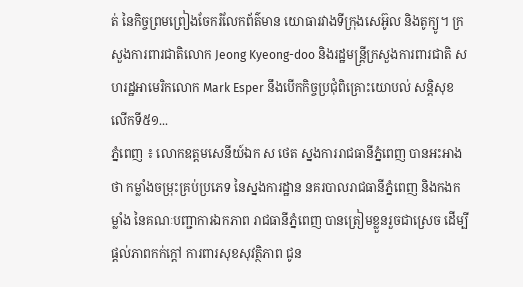ត់ នៃកិច្ចព្រមព្រៀងចែករំលែកព័ត៌មាន យោធារវាងទីក្រុងសេអ៊ូល និងតូក្យូ។ ក្រសួងការពារជាតិលោក Jeong Kyeong-doo និងរដ្ឋមន្រ្តីក្រសួងការពារជាតិ សហរដ្ឋអាមេរិកលោក Mark Esper នឹងបើកកិច្ចប្រជុំពិគ្រោះយោបល់ សន្តិសុខលើកទី៥១...
ភ្នំពេញ ៖ លោកឧត្តមសេនីយ៍ឯក ស ថេត ស្នងការរាជធានីភ្នំពេញ បានអះអាងថា កម្លាំងចម្រុះគ្រប់ប្រភេទ នៃស្នងការដ្ឋាន នគរបាលរាជធានីភ្នំពេញ និងកងកម្លាំង នៃគណៈបញ្ជាការឯកភាព រាជធានីភ្នំពេញ បានត្រៀមខ្លួនរួចជាស្រេច ដើម្បីផ្តល់ភាពកក់ក្តៅ ការពារសុខសុវត្ថិភាព ជូន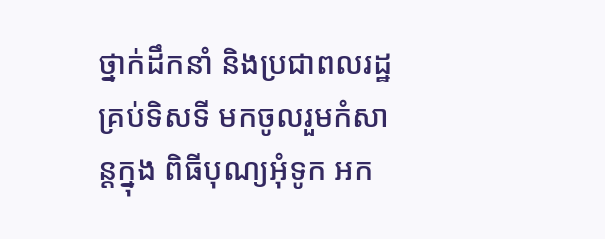ថ្នាក់ដឹកនាំ និងប្រជាពលរដ្ឋ គ្រប់ទិសទី មកចូលរួមកំសាន្តក្នុង ពិធីបុណ្យអុំទូក អក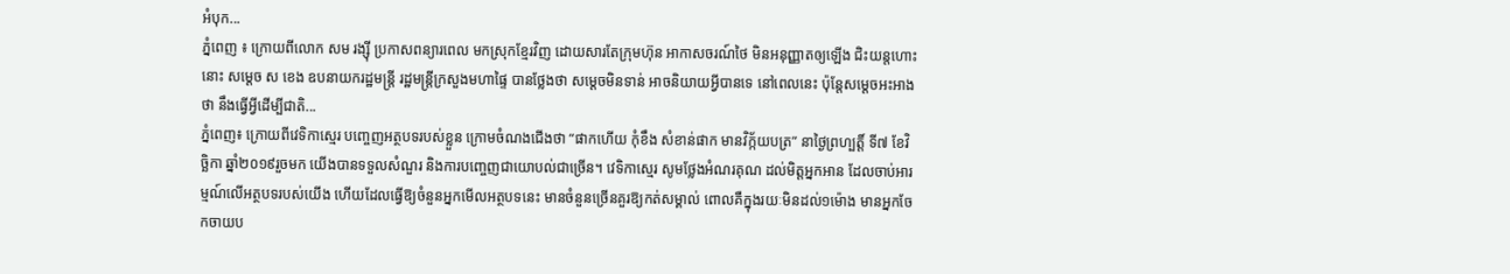អំបុក...
ភ្នំពេញ ៖ ក្រោយពីលោក សម រង្ស៊ី ប្រកាសពន្យារពេល មកស្រុកខ្មែរវិញ ដោយសារតែក្រុមហ៊ុន អាកាសចរណ៍ថៃ មិនអនុញ្ញាតឲ្យឡើង ជិះយន្តហោះនោះ សម្តេច ស ខេង ឧបនាយករដ្ឋមន្រ្តី រដ្ឋមន្រ្តីក្រសួងមហាផ្ទៃ បានថ្លែងថា សម្តេចមិនទាន់ អាចនិយាយអ្វីបានទេ នៅពេលនេះ ប៉ុន្តែសម្តេចអះអាងថា នឹងធ្វើអ្វីដើម្បីជាតិ...
ភ្នំពេញ៖ ក្រោយពីវេទិកាស្មេរ បញ្ចេញអត្ថបទរបស់ខ្លួន ក្រោមចំណងជើងថា “ផាកហើយ កុំខឹង សំខាន់ផាក មានវិក្ក័យបត្រ” នាថ្ងៃព្រហ្បត្តិ៍ ទី៧ ខែវិច្ឆិកា ឆ្នាំ២០១៩រួចមក យើងបានទទួលសំណួរ និងការបញ្ចេញជាយោបល់ជាច្រើន។ វេទិកាស្មេរ សូមថ្លែងអំណរគុណ ដល់មិត្តអ្នកអាន ដែលចាប់អារម្មណ៍លើអត្ថបទរបស់យើង ហើយដែលធ្វើឱ្យចំនួនអ្នកមើលអត្ថបទនេះ មានចំនួនច្រើនគួរឱ្យកត់សម្គាល់ ពោលគឺក្នុងរយៈមិនដល់១ម៉ោង មានអ្នកចែកចាយប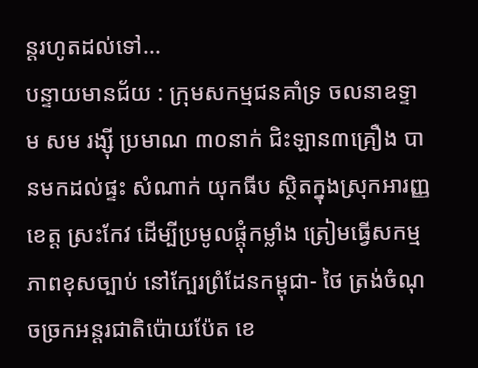ន្តរហូតដល់ទៅ...
បន្ទាយមានជ័យ : ក្រុមសកម្មជនគាំទ្រ ចលនាឧទ្ទាម សម រង្ស៊ី ប្រមាណ ៣០នាក់ ជិះឡាន៣គ្រឿង បានមកដល់ផ្ទះ សំណាក់ យុកធីប ស្ថិតក្នុងស្រុកអារញ្ញ ខេត្ត ស្រះកែវ ដើម្បីប្រមូលផ្ដុំកម្លាំង ត្រៀមធ្វើសកម្មភាពខុសច្បាប់ នៅក្បែរព្រំដែនកម្ពុជា- ថៃ ត្រង់ចំណុចច្រកអន្តរជាតិប៉ោយប៉ែត ខេ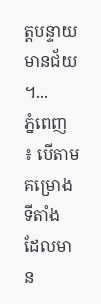ត្តបន្ទាយមានជ័យ ។...
ភ្នំពេញ ៖ បើតាមគម្រោងទីតាំង ដែលមាន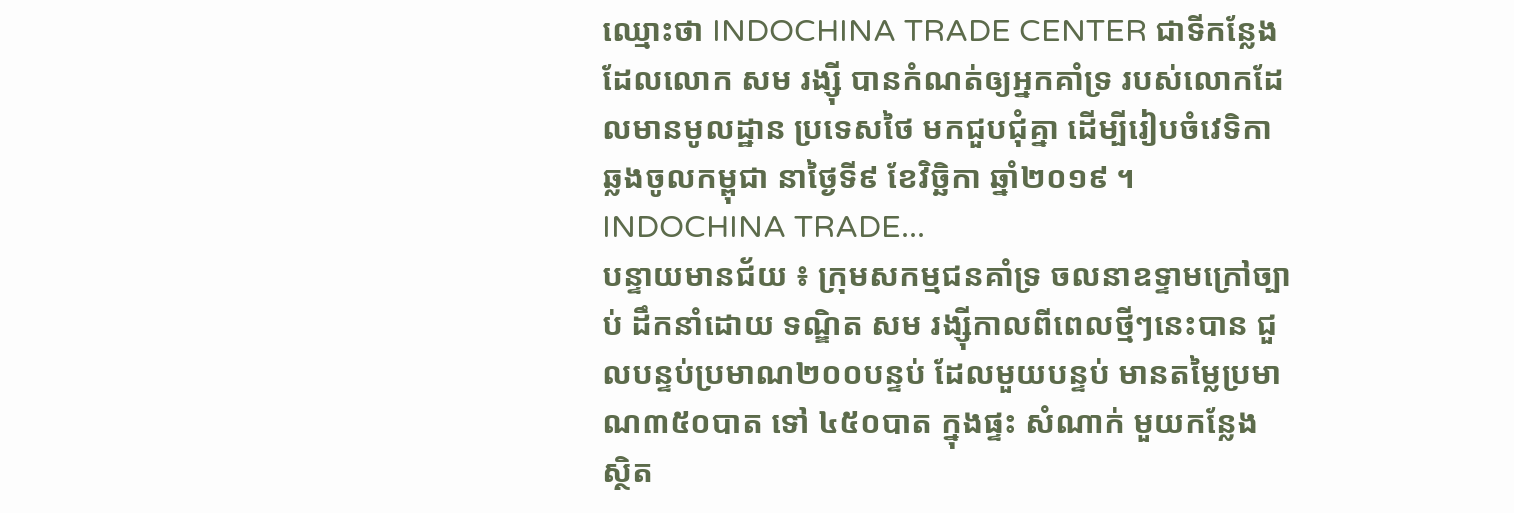ឈ្មោះថា INDOCHINA TRADE CENTER ជាទីកន្លែងដែលលោក សម រង្ស៊ី បានកំណត់ឲ្យអ្នកគាំទ្រ របស់លោកដែលមានមូលដ្ឋាន ប្រទេសថៃ មកជួបជុំគ្នា ដើម្បីរៀបចំវេទិកា ឆ្លងចូលកម្ពុជា នាថ្ងៃទី៩ ខែវិច្ឆិកា ឆ្នាំ២០១៩ ។ INDOCHINA TRADE...
បន្ទាយមានជ័យ ៖ ក្រុមសកម្មជនគាំទ្រ ចលនាឧទ្ទាមក្រៅច្បាប់ ដឹកនាំដោយ ទណ្ឌិត សម រង្ស៊ីកាលពីពេលថ្មីៗនេះបាន ជួលបន្ទប់ប្រមាណ២០០បន្ទប់ ដែលមួយបន្ទប់ មានតម្លៃប្រមាណ៣៥០បាត ទៅ ៤៥០បាត ក្នុងផ្ទះ សំណាក់ មួយកន្លែង ស្ថិត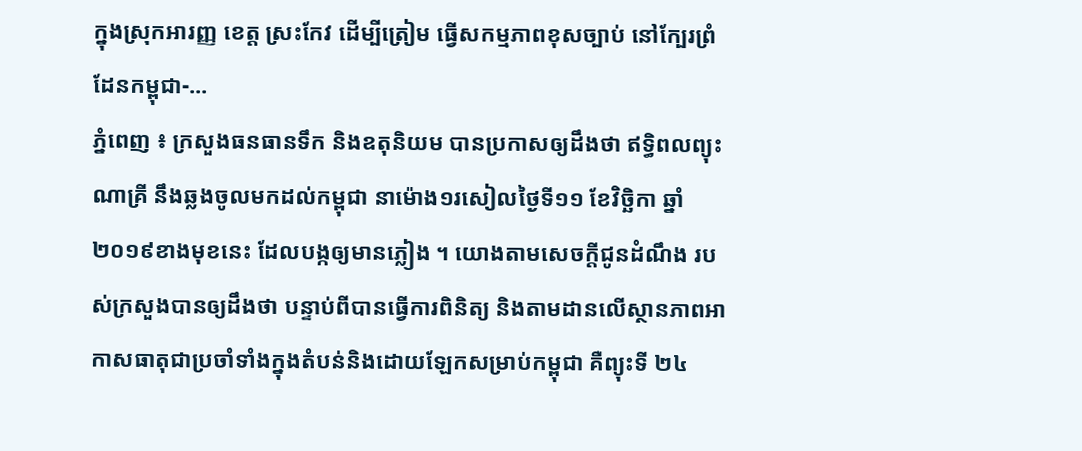ក្នុងស្រុកអារញ្ញ ខេត្ត ស្រះកែវ ដើម្បីត្រៀម ធ្វើសកម្មភាពខុសច្បាប់ នៅក្បែរព្រំដែនកម្ពុជា-...
ភ្នំពេញ ៖ ក្រសួងធនធានទឹក និងឧតុនិយម បានប្រកាសឲ្យដឹងថា ឥទ្ធិពលព្យុះណាគ្រី នឹងឆ្លងចូលមកដល់កម្ពុជា នាម៉ោង១រសៀលថ្ងៃទី១១ ខែវិច្ឆិកា ឆ្នាំ២០១៩ខាងមុខនេះ ដែលបង្កឲ្យមានភ្លៀង ។ យោងតាមសេចក្តីជូនដំណឹង របស់ក្រសួងបានឲ្យដឹងថា បន្ទាប់ពីបានធ្វើការពិនិត្យ និងតាមដានលើស្ថានភាពអាកាសធាតុជាប្រចាំទាំងក្នុងតំបន់និងដោយឡែកសម្រាប់កម្ពុជា គឺព្យុះទី ២៤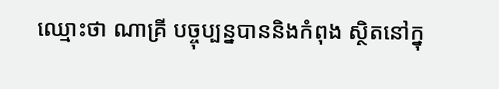ឈ្មោះថា ណាគ្រី បច្ចុប្បន្នបាននិងកំពុង ស្ថិតនៅក្នុ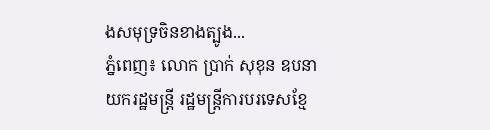ងសមុទ្រចិនខាងត្បូង...
ភ្នំពេញ៖ លោក ប្រាក់ សុខុន ឧបនាយករដ្ឋមន្ត្រី រដ្ឋមន្ត្រីការបរទេសខ្មែ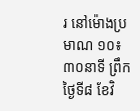រ នៅម៉ោងប្រមាណ ១០៖៣០នាទី ព្រឹកថ្ងៃទី៨ ខែវិ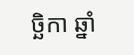ច្ឆិកា ឆ្នាំ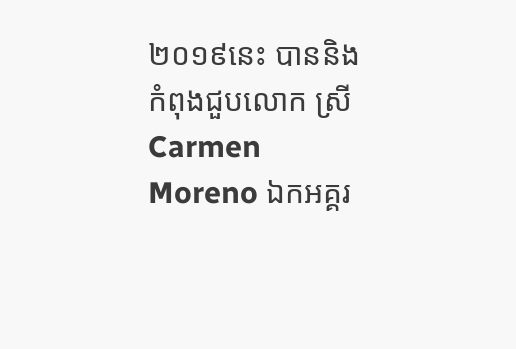២០១៩នេះ បាននិងកំពុងជួបលោក ស្រី Carmen Moreno ឯកអគ្គរ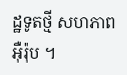ដ្ឋទូតថ្មី សហភាពអុឺរ៉ុប ។